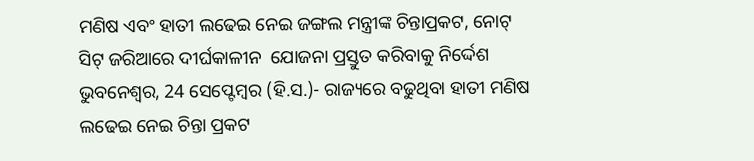ମଣିଷ ଏବଂ ହାତୀ ଲଢେଇ ନେଇ ଜଙ୍ଗଲ ମନ୍ତ୍ରୀଙ୍କ ଚିନ୍ତାପ୍ରକଟ, ନୋଟ୍ ସିଟ୍ ଜରିଆରେ ଦୀର୍ଘକାଳୀନ  ଯୋଜନା ପ୍ରସ୍ତୁତ କରିବାକୁ ନିର୍ଦ୍ଦେଶ
ଭୁବନେଶ୍ୱର, 24 ସେପ୍ଟେମ୍ବର (ହି.ସ.)- ରାଜ୍ୟରେ ବଢୁଥିବା ହାତୀ ମଣିଷ ଲଢେଇ ନେଇ ଚିନ୍ତା ପ୍ରକଟ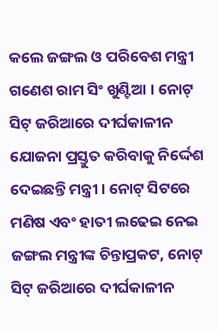କଲେ ଜଙ୍ଗଲ ଓ ପରିବେଶ ମନ୍ତ୍ରୀ ଗଣେଶ ରାମ ସିଂ ଖୁଣ୍ଟିଆ । ନୋଟ୍ ସିଟ୍ ଜରିଆରେ ଦୀର୍ଘକାଳୀନ ଯୋଜନା ପ୍ରସ୍ତୁତ କରିବାକୁ ନିର୍ଦ୍ଦେଶ ଦେଇଛନ୍ତି ମନ୍ତ୍ରୀ । ନୋଟ୍ ସିଟରେ
ମଣିଷ ଏବଂ ହାତୀ ଲଢେଇ ନେଇ     ଜଙ୍ଗଲ ମନ୍ତ୍ରୀଙ୍କ ଚିନ୍ତାପ୍ରକଟ, ନୋଟ୍ ସିଟ୍ ଜରିଆରେ ଦୀର୍ଘକାଳୀନ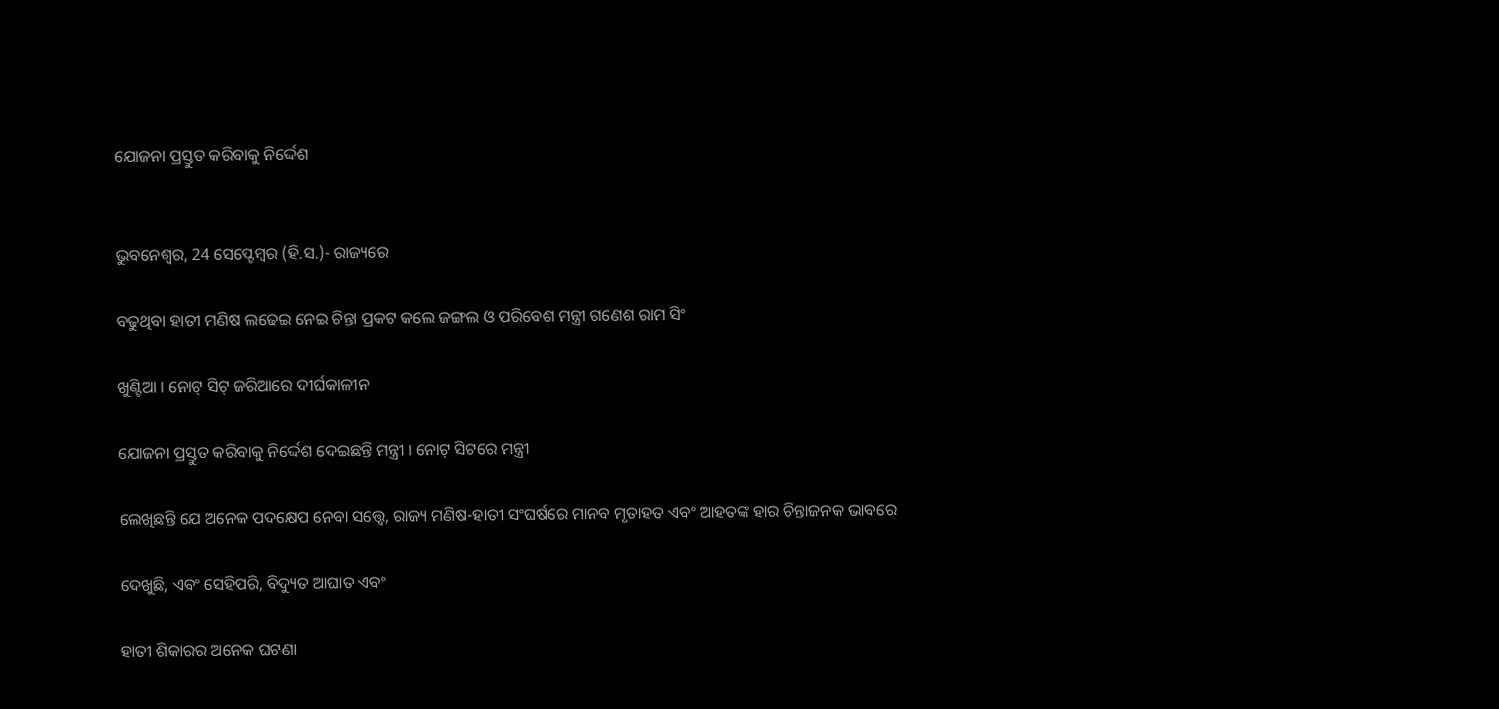ଯୋଜନା ପ୍ରସ୍ତୁତ କରିବାକୁ ନିର୍ଦ୍ଦେଶ


ଭୁବନେଶ୍ୱର, 24 ସେପ୍ଟେମ୍ବର (ହି.ସ.)- ରାଜ୍ୟରେ

ବଢୁଥିବା ହାତୀ ମଣିଷ ଲଢେଇ ନେଇ ଚିନ୍ତା ପ୍ରକଟ କଲେ ଜଙ୍ଗଲ ଓ ପରିବେଶ ମନ୍ତ୍ରୀ ଗଣେଶ ରାମ ସିଂ

ଖୁଣ୍ଟିଆ । ନୋଟ୍ ସିଟ୍ ଜରିଆରେ ଦୀର୍ଘକାଳୀନ

ଯୋଜନା ପ୍ରସ୍ତୁତ କରିବାକୁ ନିର୍ଦ୍ଦେଶ ଦେଇଛନ୍ତି ମନ୍ତ୍ରୀ । ନୋଟ୍ ସିଟରେ ମନ୍ତ୍ରୀ

ଲେଖିଛନ୍ତି ଯେ ଅନେକ ପଦକ୍ଷେପ ନେବା ସତ୍ତ୍ୱେ, ରାଜ୍ୟ ମଣିଷ-ହାତୀ ସଂଘର୍ଷରେ ମାନବ ମୃତାହତ ଏବଂ ଆହତଙ୍କ ହାର ଚିନ୍ତାଜନକ ଭାବରେ

ଦେଖୁଛି, ଏବଂ ସେହିପରି, ବିଦ୍ୟୁତ ଆଘାତ ଏବଂ

ହାତୀ ଶିକାରର ଅନେକ ଘଟଣା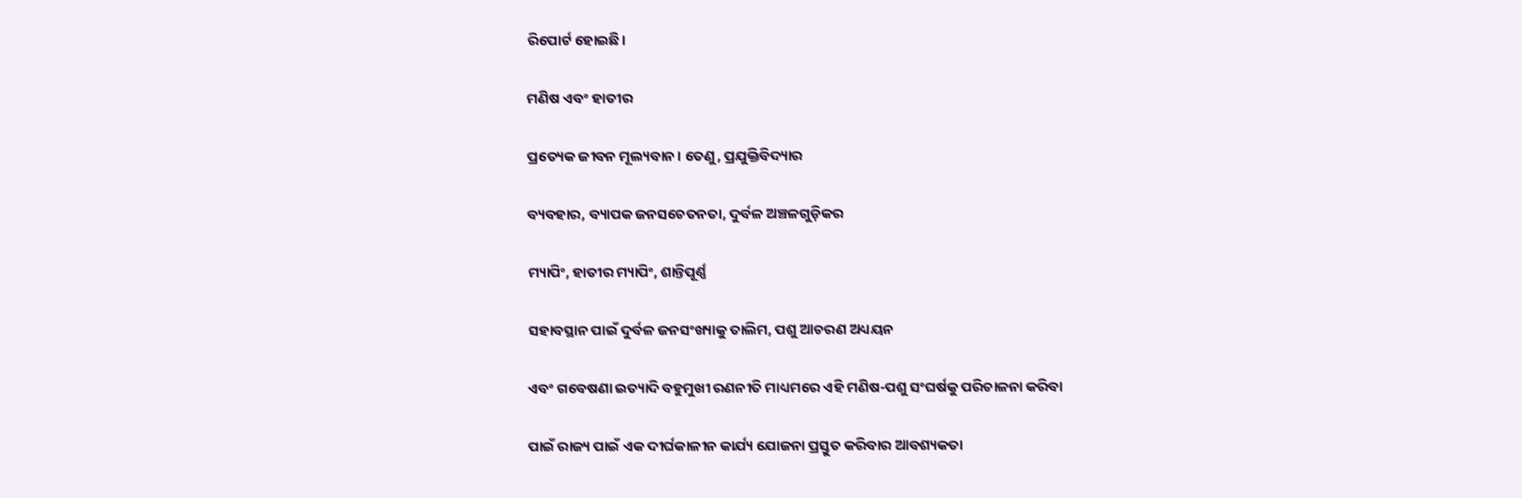ରିପୋର୍ଟ ହୋଇଛି।

ମଣିଷ ଏବଂ ହାତୀର

ପ୍ରତ୍ୟେକ ଜୀବନ ମୂଲ୍ୟବାନ। ତେଣୁ, ପ୍ରଯୁକ୍ତିବିଦ୍ୟାର

ବ୍ୟବହାର, ବ୍ୟାପକ ଜନସଚେତନତା, ଦୁର୍ବଳ ଅଞ୍ଚଳଗୁଡ଼ିକର

ମ୍ୟାପିଂ, ହାତୀର ମ୍ୟାପିଂ, ଶାନ୍ତିପୂର୍ଣ୍ଣ

ସହାବସ୍ଥାନ ପାଇଁ ଦୁର୍ବଳ ଜନସଂଖ୍ୟାକୁ ତାଲିମ, ପଶୁ ଆଚରଣ ଅଧ୍ୟୟନ

ଏବଂ ଗବେଷଣା ଇତ୍ୟାଦି ବହୁମୁଖୀ ରଣନୀତି ମାଧ୍ୟମରେ ଏହି ମଣିଷ-ପଶୁ ସଂଘର୍ଷକୁ ପରିଚାଳନା କରିବା

ପାଇଁ ରାଜ୍ୟ ପାଇଁ ଏକ ଦୀର୍ଘକାଳୀନ କାର୍ଯ୍ୟ ଯୋଜନା ପ୍ରସ୍ତୁତ କରିବାର ଆବଶ୍ୟକତା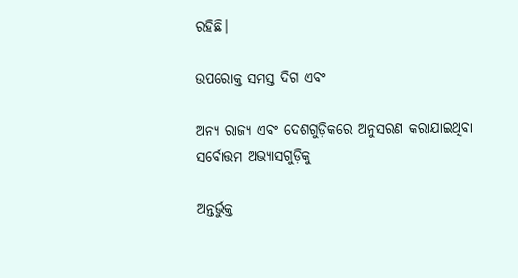ରହିଛି।

ଉପରୋକ୍ତ ସମସ୍ତ ଦିଗ ଏବଂ

ଅନ୍ୟ ରାଜ୍ୟ ଏବଂ ଦେଶଗୁଡ଼ିକରେ ଅନୁସରଣ କରାଯାଇଥିବା ସର୍ବୋତ୍ତମ ଅଭ୍ୟାସଗୁଡ଼ିକୁ

ଅନ୍ତର୍ଭୁକ୍ତ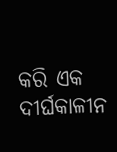କରି ଏକ ଦୀର୍ଘକାଳୀନ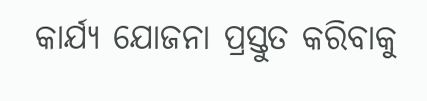କାର୍ଯ୍ୟ ଯୋଜନା ପ୍ରସ୍ତୁତ କରିବାକୁ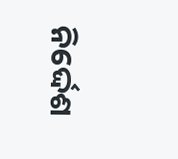ନିର୍ଦ୍ଦେଶ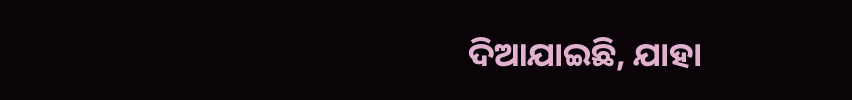ଦିଆଯାଇଛି, ଯାହା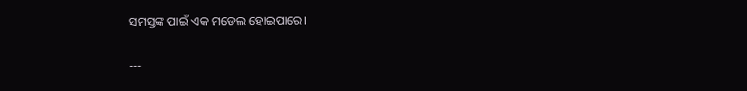ସମସ୍ତଙ୍କ ପାଇଁ ଏକ ମଡେଲ ହୋଇପାରେ।

---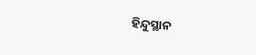ହିନ୍ଦୁସ୍ଥାନ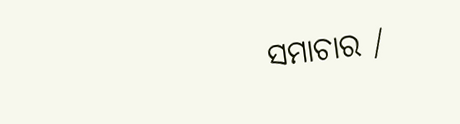ସମାଚାର /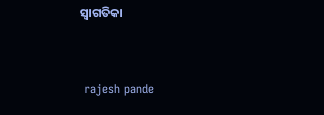ସ୍ୱାଗତିକା


 rajesh pande